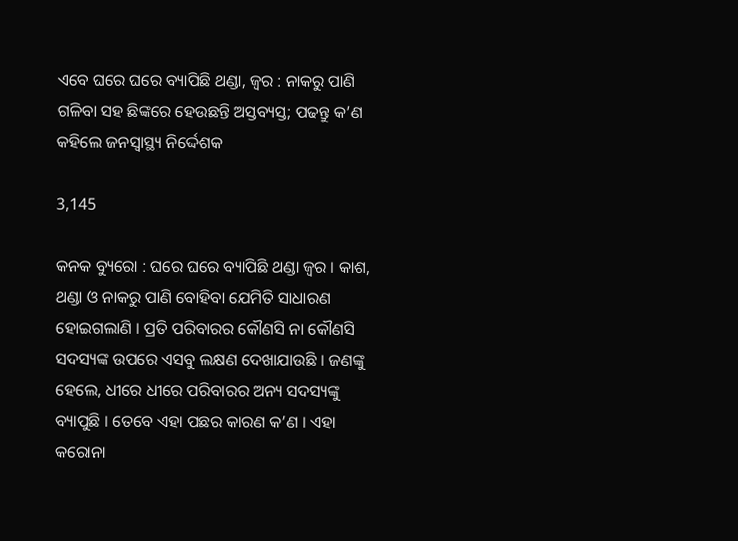ଏବେ ଘରେ ଘରେ ବ୍ୟାପିଛି ଥଣ୍ଡା, ଜ୍ୱର : ନାକରୁ ପାଣି ଗଳିବା ସହ ଛିଙ୍କରେ ହେଉଛନ୍ତି ଅସ୍ତବ୍ୟସ୍ତ; ପଢନ୍ତୁ କ’ଣ କହିଲେ ଜନସ୍ୱାସ୍ଥ୍ୟ ନିର୍ଦ୍ଦେଶକ

3,145

କନକ ବ୍ୟୁରୋ : ଘରେ ଘରେ ବ୍ୟାପିଛି ଥଣ୍ଡା ଜ୍ୱର । କାଶ, ଥଣ୍ଡା ଓ ନାକରୁ ପାଣି ବୋହିବା ଯେମିତି ସାଧାରଣ ହୋଇଗଲାଣି । ପ୍ରତି ପରିବାରର କୌଣସି ନା କୌଣସି ସଦସ୍ୟଙ୍କ ଉପରେ ଏସବୁ ଲକ୍ଷଣ ଦେଖାଯାଉଛି । ଜଣଙ୍କୁ ହେଲେ, ଧୀରେ ଧୀରେ ପରିବାରର ଅନ୍ୟ ସଦସ୍ୟଙ୍କୁ ବ୍ୟାପୁଛି । ତେବେ ଏହା ପଛର କାରଣ କ’ଣ । ଏହା କରୋନା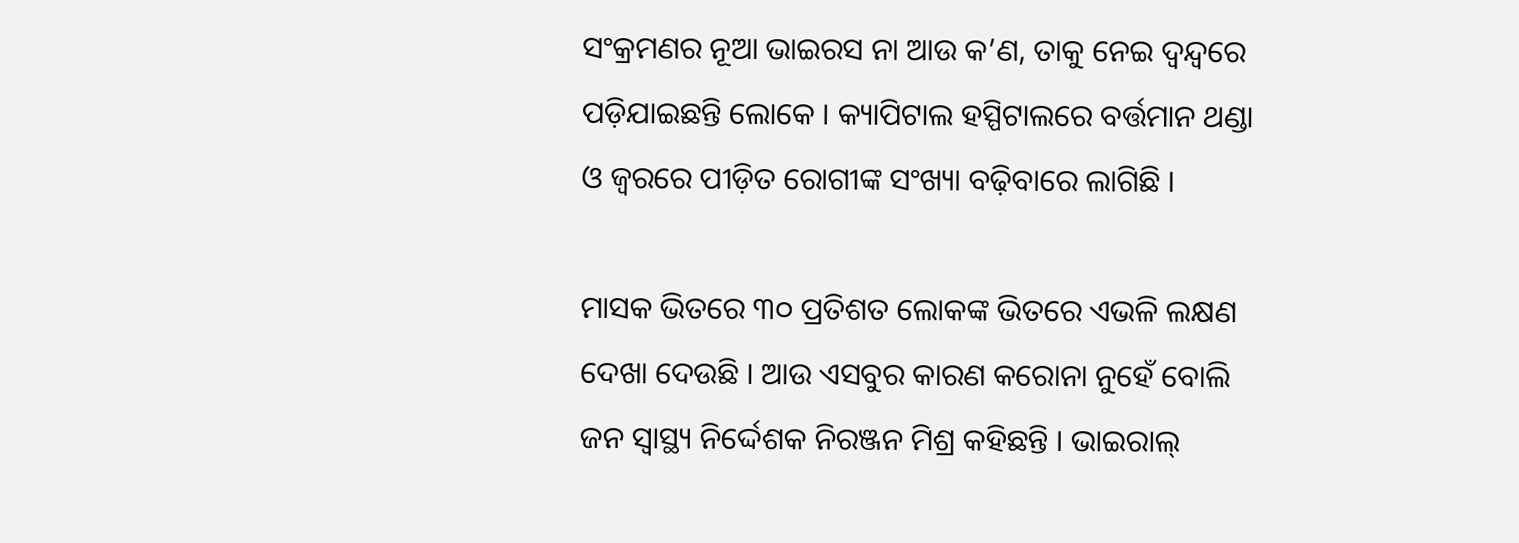ସଂକ୍ରମଣର ନୂଆ ଭାଇରସ ନା ଆଉ କ’ଣ, ତାକୁ ନେଇ ଦ୍ୱନ୍ଦ୍ୱରେ ପଡ଼ିଯାଇଛନ୍ତି ଲୋକେ । କ୍ୟାପିଟାଲ ହସ୍ପିଟାଲରେ ବର୍ତ୍ତମାନ ଥଣ୍ଡା ଓ ଜ୍ୱରରେ ପୀଡ଼ିତ ରୋଗୀଙ୍କ ସଂଖ୍ୟା ବଢ଼ିବାରେ ଲାଗିଛି ।

ମାସକ ଭିତରେ ୩୦ ପ୍ରତିଶତ ଲୋକଙ୍କ ଭିତରେ ଏଭଳି ଲକ୍ଷଣ ଦେଖା ଦେଉଛି । ଆଉ ଏସବୁର କାରଣ କରୋନା ନୁହେଁ ବୋଲି ଜନ ସ୍ୱାସ୍ଥ୍ୟ ନିର୍ଦ୍ଦେଶକ ନିରଞ୍ଜନ ମିଶ୍ର କହିଛନ୍ତି । ଭାଇରାଲ୍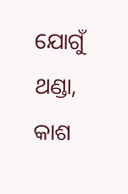ଯୋଗୁଁ ଥଣ୍ଡା, କାଶ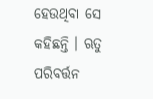ହେଉଥିବା ସେ କହିଛନ୍ତି । ଋତୁ ପରିବର୍ତ୍ତନ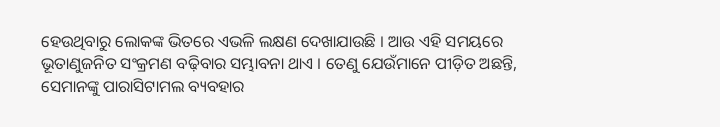ହେଉଥିବାରୁ ଲୋକଙ୍କ ଭିତରେ ଏଭଳି ଲକ୍ଷଣ ଦେଖାଯାଉଛି । ଆଉ ଏହି ସମୟରେ ଭୂତାଣୁଜନିତ ସଂକ୍ରମଣ ବଢ଼ିବାର ସମ୍ଭାବନା ଥାଏ । ତେଣୁ ଯେଉଁମାନେ ପୀଡ଼ିତ ଅଛନ୍ତି, ସେମାନଙ୍କୁ ପାରାସିଟାମଲ ବ୍ୟବହାର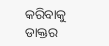କରିବାକୁ ଡାକ୍ତର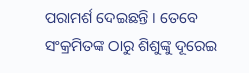ପରାମର୍ଶ ଦେଇଛନ୍ତି । ତେବେ ସଂକ୍ରମିତଙ୍କ ଠାରୁ ଶିଶୁଙ୍କୁ ଦୂରେଇ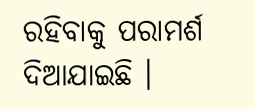ରହିବାକୁ ପରାମର୍ଶ ଦିଆଯାଇଛି ।